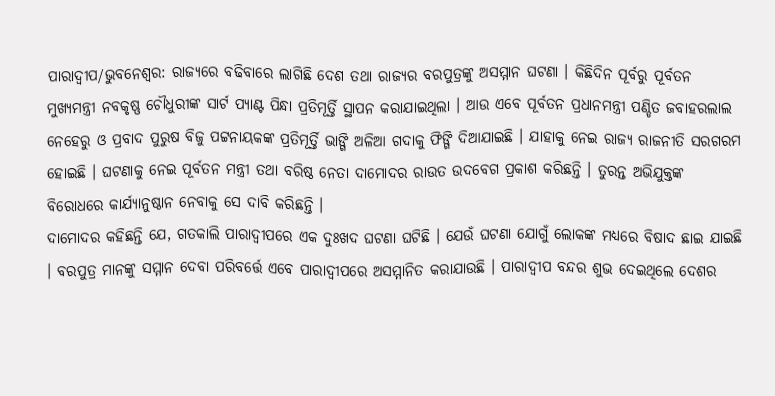ପାରାଦ୍ବୀପ/ଭୁବନେଶ୍ବର: ରାଜ୍ୟରେ ବଢିବାରେ ଲାଗିଛି ଦେଶ ତଥା ରାଜ୍ୟର ବରପୁତ୍ରଙ୍କୁ ଅସମ୍ମାନ ଘଟଣା । କିଛିଦିନ ପୂର୍ବରୁ ପୂର୍ବତନ ମୁଖ୍ୟମନ୍ତ୍ରୀ ନବକୃଷ୍ଣ ଚୌଧୁରୀଙ୍କ ସାର୍ଟ ପ୍ୟାଣ୍ଟ ପିନ୍ଧା ପ୍ରତିମୂର୍ତ୍ତି ସ୍ଥାପନ କରାଯାଇଥିଲା । ଆଉ ଏବେ ପୂର୍ବତନ ପ୍ରଧାନମନ୍ତ୍ରୀ ପଣ୍ଡିତ ଜବାହରଲାଲ ନେହେରୁ ଓ ପ୍ରବାଦ ପୁରୁଷ ବିଜୁ ପଟ୍ଟନାୟକଙ୍କ ପ୍ରତିମୂର୍ତ୍ତି ଭାଙ୍ଗି ଅଳିଆ ଗଦାକୁ ଫିଙ୍ଗି ଦିଆଯାଇଛି । ଯାହାକୁ ନେଇ ରାଜ୍ୟ ରାଜନୀତି ସରଗରମ ହୋଇଛି । ଘଟଣାକୁ ନେଇ ପୂର୍ବତନ ମନ୍ତ୍ରୀ ତଥା ବରିଷ୍ଠ ନେତା ଦାମୋଦର ରାଉତ ଉଦବେଗ ପ୍ରକାଶ କରିଛନ୍ତି । ତୁରନ୍ତ ଅଭିଯୁକ୍ତଙ୍କ ବିରୋଧରେ କାର୍ଯ୍ୟାନୁଷ୍ଠାନ ନେବାକୁ ସେ ଦାବି କରିଛନ୍ତି ।
ଦାମୋଦର କହିଛନ୍ତି ଯେ, ଗତକାଲି ପାରାଦ୍ୱୀପରେ ଏକ ଦୁଃଖଦ ଘଟଣା ଘଟିଛି । ଯେଉଁ ଘଟଣା ଯୋଗୁଁ ଲୋକଙ୍କ ମଧ୍ୟରେ ବିଷାଦ ଛାଇ ଯାଇଛି । ବରପୁତ୍ର ମାନଙ୍କୁ ସମ୍ମାନ ଦେବା ପରିବର୍ତ୍ତେ ଏବେ ପାରାଦ୍ୱୀପରେ ଅସମ୍ମାନିତ କରାଯାଉଛି । ପାରାଦ୍ୱୀପ ବନ୍ଦର ଶୁଭ ଦେଇଥିଲେ ଦେଶର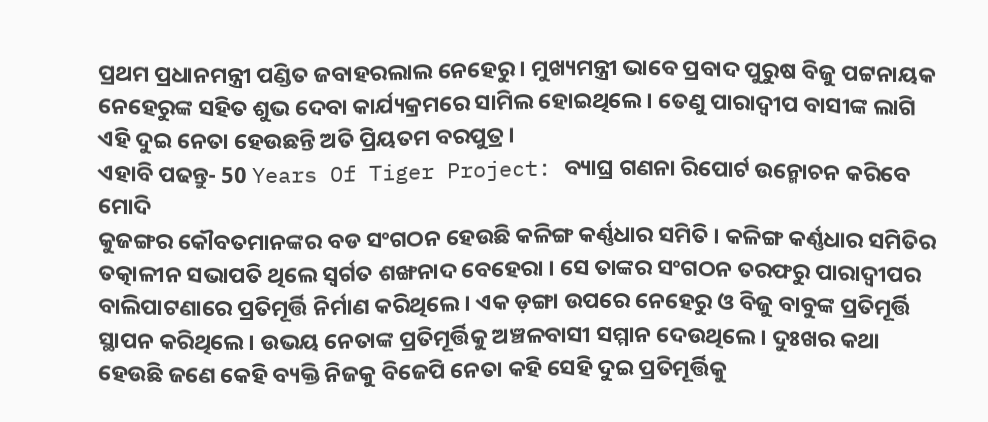ପ୍ରଥମ ପ୍ରଧାନମନ୍ତ୍ରୀ ପଣ୍ଡିତ ଜବାହରଲାଲ ନେହେରୁ । ମୁଖ୍ୟମନ୍ତ୍ରୀ ଭାବେ ପ୍ରବାଦ ପୁରୁଷ ବିଜୁ ପଟ୍ଟନାୟକ ନେହେରୁଙ୍କ ସହିତ ଶୁଭ ଦେବା କାର୍ଯ୍ୟକ୍ରମରେ ସାମିଲ ହୋଇଥିଲେ । ତେଣୁ ପାରାଦ୍ୱୀପ ବାସୀଙ୍କ ଲାଗି ଏହି ଦୁଇ ନେତା ହେଉଛନ୍ତି ଅତି ପ୍ରିୟତମ ବରପୁତ୍ର ।
ଏହାବି ପଢନ୍ତୁ- 50 Years Of Tiger Project: ବ୍ୟାଘ୍ର ଗଣନା ରିପୋର୍ଟ ଉନ୍ମୋଚନ କରିବେ ମୋଦି
କୁଜଙ୍ଗର କୌବତମାନଙ୍କର ବଡ ସଂଗଠନ ହେଉଛି କଳିଙ୍ଗ କର୍ଣ୍ଣଧାର ସମିତି । କଳିଙ୍ଗ କର୍ଣ୍ଣଧାର ସମିତିର ତତ୍କାଳୀନ ସଭାପତି ଥିଲେ ସ୍ବର୍ଗତ ଶଙ୍ଖନାଦ ବେହେରା । ସେ ତାଙ୍କର ସଂଗଠନ ତରଫରୁ ପାରାଦ୍ୱୀପର ବାଲିପାଟଣାରେ ପ୍ରତିମୂର୍ତ୍ତି ନିର୍ମାଣ କରିଥିଲେ । ଏକ ଡ଼ଙ୍ଗା ଉପରେ ନେହେରୁ ଓ ବିଜୁ ବାବୁଙ୍କ ପ୍ରତିମୂର୍ତ୍ତି ସ୍ଥାପନ କରିଥିଲେ । ଉଭୟ ନେତାଙ୍କ ପ୍ରତିମୂର୍ତ୍ତିକୁ ଅଞ୍ଚଳବାସୀ ସମ୍ମାନ ଦେଉଥିଲେ । ଦୁଃଖର କଥା ହେଉଛି ଜଣେ କେହି ବ୍ୟକ୍ତି ନିଜକୁ ବିଜେପି ନେତା କହି ସେହି ଦୁଇ ପ୍ରତିମୂର୍ତ୍ତିକୁ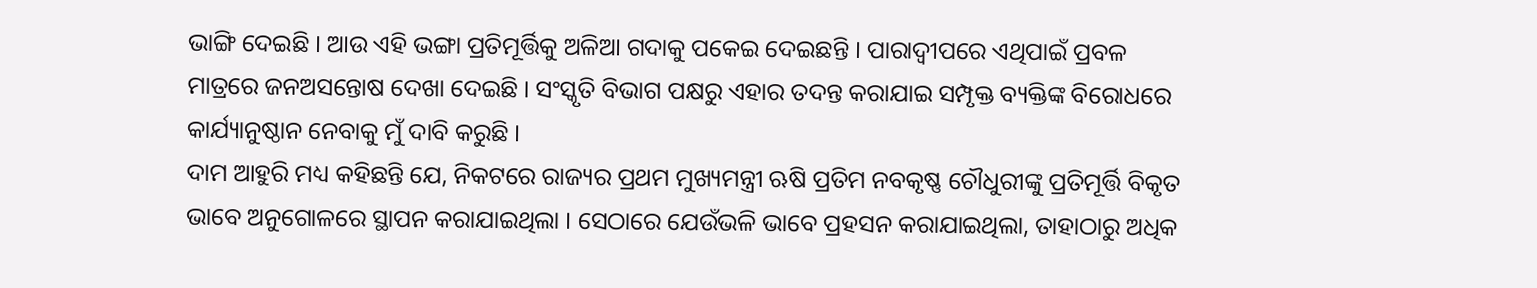ଭାଙ୍ଗି ଦେଇଛି । ଆଉ ଏହି ଭଙ୍ଗା ପ୍ରତିମୂର୍ତ୍ତିକୁ ଅଳିଆ ଗଦାକୁ ପକେଇ ଦେଇଛନ୍ତି । ପାରାଦ୍ୱୀପରେ ଏଥିପାଇଁ ପ୍ରବଳ ମାତ୍ରରେ ଜନଅସନ୍ତୋଷ ଦେଖା ଦେଇଛି । ସଂସ୍କୃତି ବିଭାଗ ପକ୍ଷରୁ ଏହାର ତଦନ୍ତ କରାଯାଇ ସମ୍ପୃକ୍ତ ବ୍ୟକ୍ତିଙ୍କ ବିରୋଧରେ କାର୍ଯ୍ୟାନୁଷ୍ଠାନ ନେବାକୁ ମୁଁ ଦାବି କରୁଛି ।
ଦାମ ଆହୁରି ମଧ୍ୟ କହିଛନ୍ତି ଯେ, ନିକଟରେ ରାଜ୍ୟର ପ୍ରଥମ ମୁଖ୍ୟମନ୍ତ୍ରୀ ଋଷି ପ୍ରତିମ ନବକୃଷ୍ଣ ଚୌଧୁରୀଙ୍କୁ ପ୍ରତିମୂର୍ତ୍ତି ବିକୃତ ଭାବେ ଅନୁଗୋଳରେ ସ୍ଥାପନ କରାଯାଇଥିଲା । ସେଠାରେ ଯେଉଁଭଳି ଭାବେ ପ୍ରହସନ କରାଯାଇଥିଲା, ତାହାଠାରୁ ଅଧିକ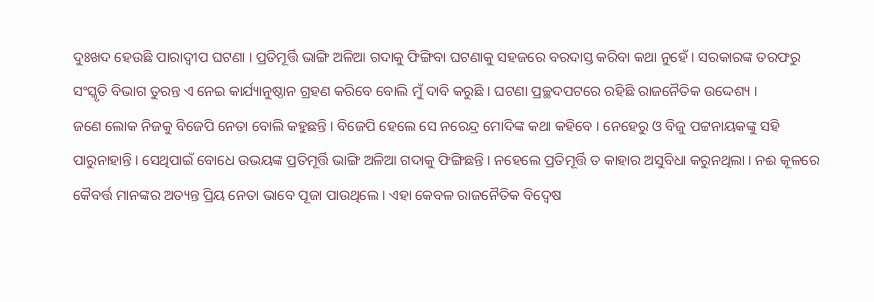ଦୁଃଖଦ ହେଉଛି ପାରାଦ୍ୱୀପ ଘଟଣା । ପ୍ରତିମୂର୍ତ୍ତି ଭାଙ୍ଗି ଅଳିଆ ଗଦାକୁ ଫିଙ୍ଗିବା ଘଟଣାକୁ ସହଜରେ ବରଦାସ୍ତ କରିବା କଥା ନୁହେଁ । ସରକାରଙ୍କ ତରଫରୁ ସଂସ୍କୃତି ବିଭାଗ ତୁରନ୍ତ ଏ ନେଇ କାର୍ଯ୍ୟାନୁଷ୍ଠାନ ଗ୍ରହଣ କରିବେ ବୋଲି ମୁଁ ଦାବି କରୁଛି । ଘଟଣା ପ୍ରଚ୍ଛଦପଟରେ ରହିଛି ରାଜନୈତିକ ଉଦ୍ଦେଶ୍ୟ ।
ଜଣେ ଲୋକ ନିଜକୁ ବିଜେପି ନେତା ବୋଲି କହୁଛନ୍ତି । ବିଜେପି ହେଲେ ସେ ନରେନ୍ଦ୍ର ମୋଦିଙ୍କ କଥା କହିବେ । ନେହେରୁ ଓ ବିଜୁ ପଟ୍ଟନାୟକଙ୍କୁ ସହି ପାରୁନାହାନ୍ତି । ସେଥିପାଇଁ ବୋଧେ ଉଭୟଙ୍କ ପ୍ରତିମୂର୍ତ୍ତି ଭାଙ୍ଗି ଅଳିଆ ଗଦାକୁ ଫିଙ୍ଗିଛନ୍ତି । ନହେଲେ ପ୍ରତିମୂର୍ତ୍ତି ତ କାହାର ଅସୁବିଧା କରୁନଥିଲା । ନଈ କୂଳରେ କୈବର୍ତ୍ତ ମାନଙ୍କର ଅତ୍ୟନ୍ତ ପ୍ରିୟ ନେତା ଭାବେ ପୂଜା ପାଉଥିଲେ । ଏହା କେବଳ ରାଜନୈତିକ ବିଦ୍ୱେଷ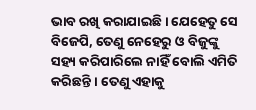ଭାବ ରଖି କରାଯାଇଛି । ଯେହେତୁ ସେ ବିଜେପି, ତେଣୁ ନେହେରୁ ଓ ବିଜୁଙ୍କୁ ସହ୍ୟ କରିପାରିଲେ ନାହିଁ ବୋଲି ଏମିତି କରିଛନ୍ତି । ତେଣୁ ଏହାକୁ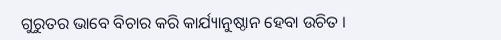ଗୁରୁତର ଭାବେ ବିଚାର କରି କାର୍ଯ୍ୟାନୁଷ୍ଠାନ ହେବା ଉଚିତ ।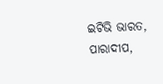ଇଟିଭି ଭାରତ, ପାରାଦୀପ,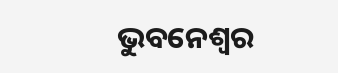ଭୁବନେଶ୍ବର